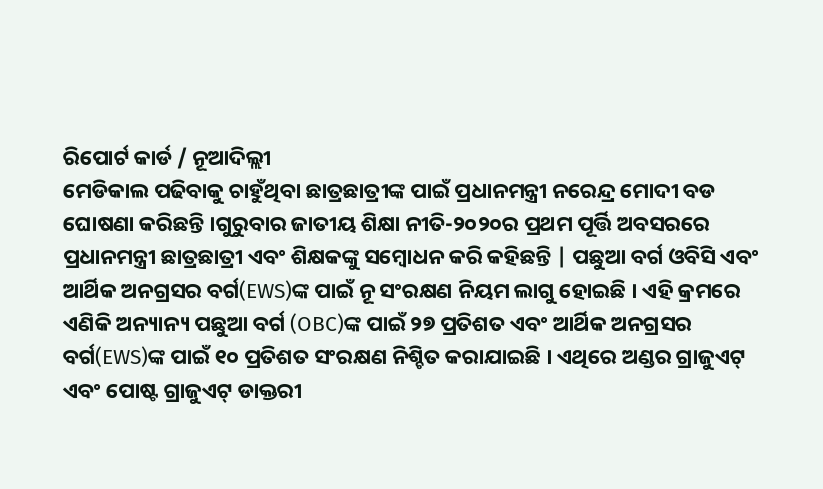ରିପୋର୍ଟ କାର୍ଡ / ନୂଆଦିଲ୍ଲୀ
ମେଡିକାଲ ପଢିବାକୁ ଚାହୁଁଥିବା ଛାତ୍ରଛାତ୍ରୀଙ୍କ ପାଇଁ ପ୍ରଧାନମନ୍ତ୍ରୀ ନରେନ୍ଦ୍ର ମୋଦୀ ବଡ ଘୋଷଣା କରିଛନ୍ତି ।ଗୁରୁବାର ଜାତୀୟ ଶିକ୍ଷା ନୀତି-୨୦୨୦ର ପ୍ରଥମ ପୂର୍ତ୍ତି ଅବସରରେ ପ୍ରଧାନମନ୍ତ୍ରୀ ଛାତ୍ରଛାତ୍ରୀ ଏବଂ ଶିକ୍ଷକଙ୍କୁ ସମ୍ବୋଧନ କରି କହିଛନ୍ତି | ପଛୁଆ ବର୍ଗ ଓବିସି ଏବଂ ଆର୍ଥିକ ଅନଗ୍ରସର ବର୍ଗ(EWS)ଙ୍କ ପାଇଁ ନୂ ସଂରକ୍ଷଣ ନିୟମ ଲାଗୁ ହୋଇଛି । ଏହି କ୍ରମରେ ଏଣିକି ଅନ୍ୟାନ୍ୟ ପଛୁଆ ବର୍ଗ (OBC)ଙ୍କ ପାଇଁ ୨୭ ପ୍ରତିଶତ ଏବଂ ଆର୍ଥିକ ଅନଗ୍ରସର ବର୍ଗ(EWS)ଙ୍କ ପାଇଁ ୧୦ ପ୍ରତିଶତ ସଂରକ୍ଷଣ ନିଶ୍ଚିତ କରାଯାଇଛି । ଏଥିରେ ଅଣ୍ଡର ଗ୍ରାଜୁଏଟ୍ ଏବଂ ପୋଷ୍ଟ ଗ୍ରାଜୁଏଟ୍ ଡାକ୍ତରୀ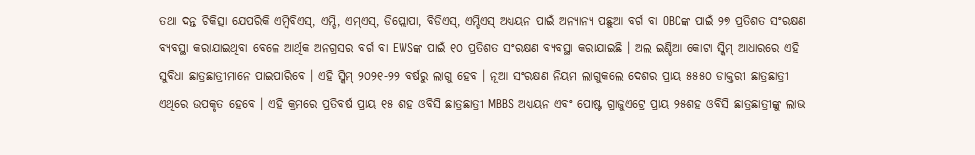ତଥା ଦନ୍ତ ଚିକିତ୍ସା ଯେପରିକି ଏମ୍ବିବିଏସ୍, ଏମ୍ଡି, ଏମ୍ଏସ୍, ଡିପ୍ଲୋପା, ବିଡିଏସ୍, ଏମ୍ଡିଏସ୍ ଅଧ୍ୟୟନ ପାଇଁ ଅନ୍ୟାନ୍ୟ ପଛୁଆ ବର୍ଗ ବା OBCଙ୍କ ପାଇଁ ୨୭ ପ୍ରତିଶତ ସଂରକ୍ଷଣ ବ୍ୟବସ୍ଥା କରାଯାଇଥିବା ବେଳେ ଆର୍ଥିକ ଅନଗ୍ରସର ବର୍ଗ ବା EWSଙ୍କ ପାଇଁ ୧୦ ପ୍ରତିଶତ ସଂରକ୍ଷଣ ବ୍ୟବସ୍ଥା କରାଯାଇଛି । ଅଲ ଇଣ୍ଡିଆ କୋଟା ସ୍କିମ୍ ଆଧାରରେ ଏହି ସୁବିଧା ଛାତ୍ରଛାତ୍ରୀମାନେ ପାଇପାରିବେ । ଏହି ସ୍କିମ୍ ୨୦୨୧-୨୨ ବର୍ଷରୁ ଲାଗୁ ହେବ । ନୂଆ ସଂରକ୍ଷଣ ନିୟମ ଲାଗୁକଲେ ଦେଶର ପ୍ରାୟ ୫୫୫୦ ଡାକ୍ତରୀ ଛାତ୍ରଛାତ୍ରୀ ଏଥିରେ ଉପକୃତ ହେବେ । ଏହି କ୍ରମରେ ପ୍ରତିବର୍ଷ ପ୍ରାୟ ୧୫ ଶହ ଓବିସି ଛାତ୍ରଛାତ୍ରୀ MBBS ଅଧ୍ୟୟନ ଏବଂ ପୋଷ୍ଟ ଗ୍ରାଜୁଏଟ୍ରେ ପ୍ରାୟ ୨୫ଶହ ଓବିସି ଛାତ୍ରଛାତ୍ରୀଙ୍କୁ ଲାଭ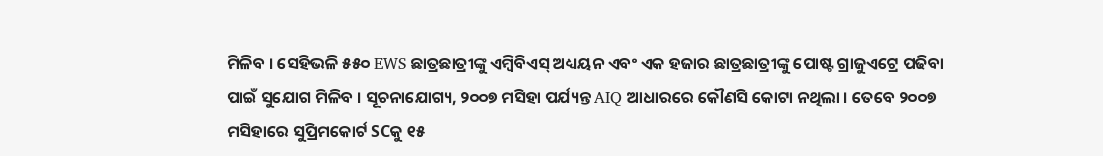ମିଳିବ । ସେହିଭଳି ୫୫୦ EWS ଛାତ୍ରଛାତ୍ରୀଙ୍କୁ ଏମ୍ବିବିଏସ୍ ଅଧ୍ୟୟନ ଏବଂ ଏକ ହଜାର ଛାତ୍ରଛାତ୍ରୀଙ୍କୁ ପୋଷ୍ଟ ଗ୍ରାଜୁଏଟ୍ରେ ପଢିବା ପାଇଁ ସୁଯୋଗ ମିଳିବ । ସୂଚନାଯୋଗ୍ୟ, ୨୦୦୭ ମସିହା ପର୍ଯ୍ୟନ୍ତ AIQ ଆଧାରରେ କୌଣସି କୋଟା ନଥିଲା । ତେବେ ୨୦୦୭ ମସିହାରେ ସୁପ୍ରିମକୋର୍ଟ SCକୁ ୧୫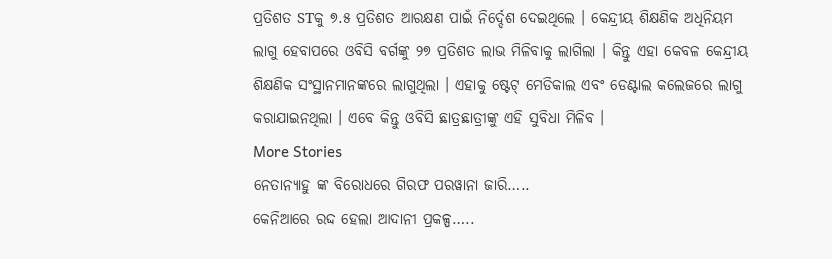ପ୍ରତିଶତ STକୁ ୭.୫ ପ୍ରତିଶତ ଆରକ୍ଷଣ ପାଇଁ ନିର୍ଦ୍ଦେଶ ଦେଇଥିଲେ । କେନ୍ଦ୍ରୀୟ ଶିକ୍ଷଣିକ ଅଧିନିୟମ ଲାଗୁ ହେବାପରେ ଓବିସି ବର୍ଗଙ୍କୁ ୨୭ ପ୍ରତିଶତ ଲାଭ ମିଳିବାକୁ ଲାଗିଲା । କିନ୍ତୁ ଏହା କେବଳ କେନ୍ଦ୍ରୀୟ ଶିକ୍ଷଣିକ ସଂସ୍ଥାନମାନଙ୍କରେ ଲାଗୁଥିଲା । ଏହାକୁ ଷ୍ଟେଟ୍ ମେଡିକାଲ ଏବଂ ଡେଣ୍ଟାଲ କଲେଜରେ ଲାଗୁ କରାଯାଇନଥିଲା । ଏବେ କିନ୍ତୁ ଓବିସି ଛାତ୍ରଛାତ୍ରୀଙ୍କୁ ଏହି ସୁବିଧା ମିଳିବ ।
More Stories
ନେତାନ୍ୟାହୁ ଙ୍କ ବିରୋଧରେ ଗିରଫ ପରୱାନା ଜାରି…..
କେନିଆରେ ରଦ୍ଦ ହେଲା ଆଦାନୀ ପ୍ରକଳ୍ପ…..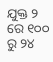ଯୁକ୍ତ ୨ ରେ ୧୦୦ ରୁ ୨୪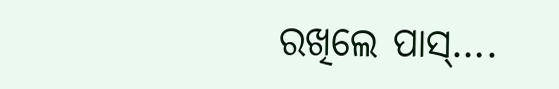ରଖିଲେ ପାସ୍….